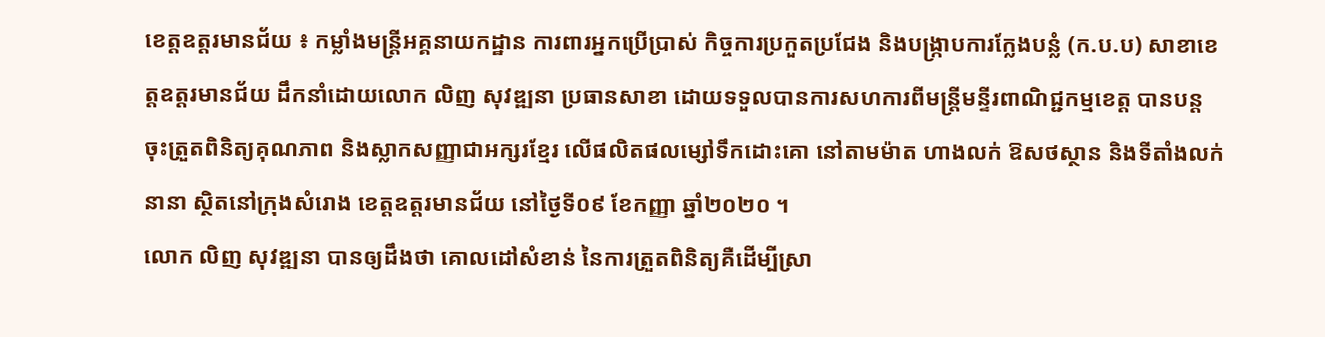ខេត្តឧត្តរមានជ័យ ៖ កម្លាំងមន្ត្រីអគ្គនាយកដ្ឋាន ការពារអ្នកប្រើប្រាស់ កិច្ចការប្រកួតប្រជែង និងបង្ក្រាបការក្លែងបន្លំ (ក.ប.ប) សាខាខេត្តឧត្តរមានជ័យ ដឹកនាំដោយលោក លិញ សុវឌ្ឍនា ប្រធានសាខា ដោយទទួលបានការសហការពីមន្ត្រីមន្ទីរពាណិជ្ជកម្មខេត្ត បានបន្តចុះត្រួតពិនិត្យគុណភាព និងស្លាកសញ្ញាជាអក្សរខ្មែរ លើផលិតផលម្សៅទឹកដោះគោ នៅតាមម៉ាត ហាងលក់ ឱសថស្ថាន និងទីតាំងលក់នានា ស្ថិតនៅក្រុងសំរោង ខេត្តឧត្តរមានជ័យ នៅថ្ងៃទី០៩ ខែកញ្ញា ឆ្នាំ២០២០ ។
លោក លិញ សុវឌ្ឍនា បានឲ្យដឹងថា គោលដៅសំខាន់ នៃការត្រួតពិនិត្យគឺដើម្បីស្រា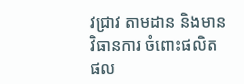វជ្រាវ តាមដាន និងមានវិធានការ ចំពោះផលិតផល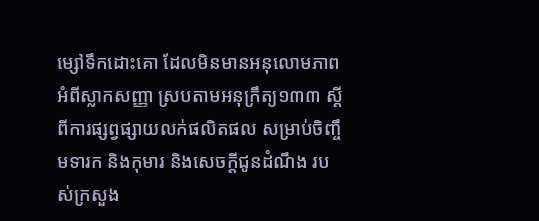ម្សៅទឹកដោះគោ ដែលមិនមានអនុលោមភាព អំពីស្លាកសញ្ញា ស្របតាមអនុក្រឹត្យ១៣៣ ស្ដីពីការផ្សព្វផ្សាយលក់ផលិតផល សម្រាប់ចិញ្ចឹមទារក និងកុមារ និងសេចក្ដីជូនដំណឹង របស់ក្រសួង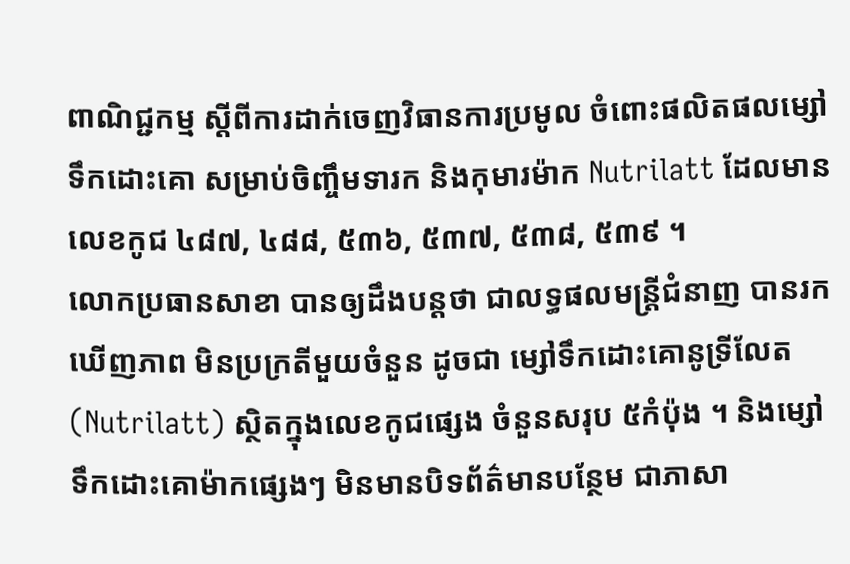ពាណិជ្ជកម្ម ស្ដីពីការដាក់ចេញវិធានការប្រមូល ចំពោះផលិតផលម្សៅទឹកដោះគោ សម្រាប់ចិញ្ចឹមទារក និងកុមារម៉ាក Nutrilatt ដែលមានលេខកូជ ៤៨៧, ៤៨៨, ៥៣៦, ៥៣៧, ៥៣៨, ៥៣៩ ។
លោកប្រធានសាខា បានឲ្យដឹងបន្តថា ជាលទ្ធផលមន្ត្រីជំនាញ បានរកឃើញភាព មិនប្រក្រតីមួយចំនួន ដូចជា ម្សៅទឹកដោះគោនូទ្រីលែត (Nutrilatt) ស្ថិតក្នុងលេខកូជផ្សេង ចំនួនសរុប ៥កំប៉ុង ។ និងម្សៅទឹកដោះគោម៉ាកផ្សេងៗ មិនមានបិទព័ត៌មានបន្ថែម ជាភាសា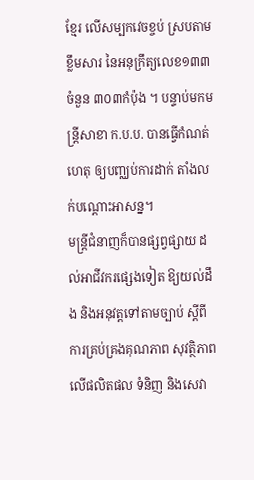ខ្មែរ លើសម្បកវេចខ្ចប់ ស្របតាមខ្លឹមសារ នៃអនុក្រឹត្យលេខ១៣៣ ចំនួន ៣០៣កំប៉ុង ។ បន្ទាប់មកមន្ត្រីសាខា ក.ប.ប. បានធ្វើកំណត់ហេតុ ឲ្យបញ្ឈប់ការដាក់ តាំងលក់បណ្ដោះអាសន្ន។
មន្ត្រីជំនាញក៏បានផ្សព្វផ្សាយ ដល់អាជីវករផ្សេងទៀត ឱ្យយល់ដឹង និងអនុវត្តទៅតាមច្បាប់ ស្តីពីការគ្រប់គ្រងគុណភាព សុវត្ថិភាព លើផលិតផល ទំនិញ និងសេវា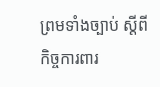ព្រមទាំងច្បាប់ ស្តីពីកិច្ចការពារ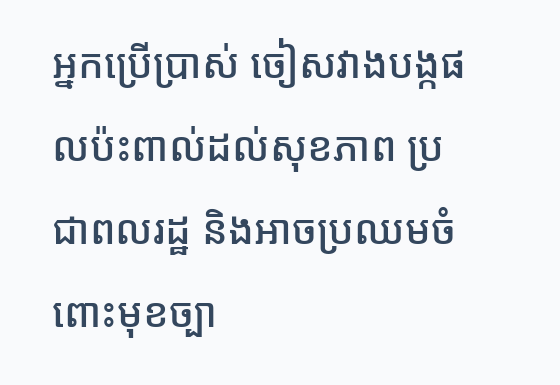អ្នកប្រើប្រាស់ ចៀសវាងបង្កផលប៉ះពាល់ដល់សុខភាព ប្រជាពលរដ្ឋ និងអាចប្រឈមចំពោះមុខច្បា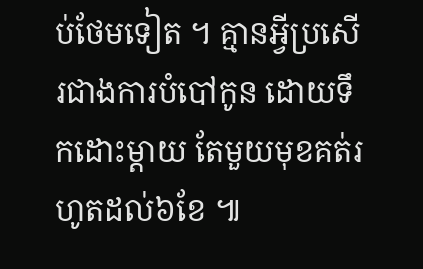ប់ថែមទៀត ។ គ្មានអ្វីប្រសើរជាងការបំបៅកូន ដោយទឹកដោះម្តាយ តែមួយមុខគត់រហូតដល់៦ខែ ៕